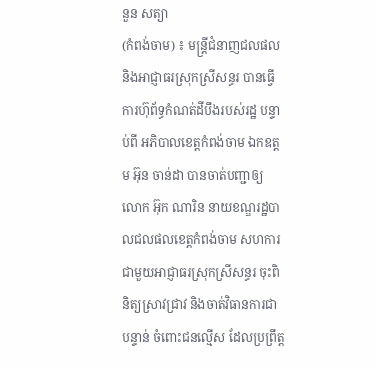នួន សត្យា
(កំពង់ចាម) ៖ មន្ត្រីជំនាញជលផល និងអាជ្ញាធរស្រុកស្រីសន្ធរ បានធ្វើការហ៊ុព័ទ្ធកំណត់ដីបឹងរបស់រដ្ឋ បន្ទាប់ពី អភិបាលខេត្តកំពង់ចាម ឯកឧត្តម អ៊ុន ចាន់ដា បានចាត់បញ្ជាឲ្យ លោក អ៊ុក ណារិន នាយខណ្ឌរដ្ឋបាលជលផលខេត្តកំពង់ចាម សហការជាមួយអាជ្ញាធរស្រុកស្រីសន្ធរ ចុះពិនិត្យស្រាវជ្រាវ និងចាត់វិធានការជាបន្ទាន់ ចំពោះជនល្មើស ដែលប្រព្រឹត្ត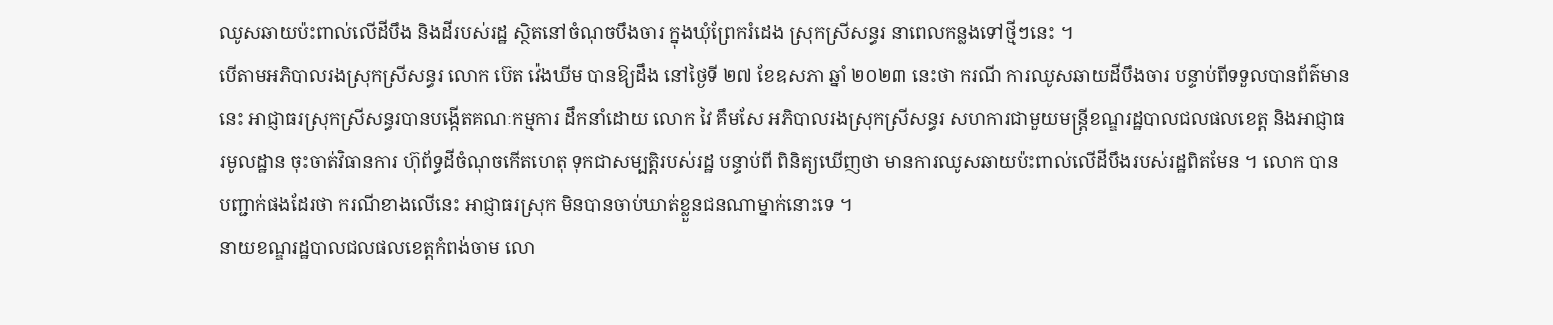ឈូសឆាយប៉ះពាល់លើដីបឹង និងដីរបស់រដ្ឋ ស្ថិតនៅចំណុចបឹងចារ ក្នុងឃុំព្រែករំដេង ស្រុកស្រីសន្ធរ នាពេលកន្លងទៅថ្មីៗនេះ ។
បើតាមអភិបាលរងស្រុកស្រីសន្ធរ លោក ប៊េត វ៉េងឃីម បានឱ្យដឹង នៅថ្ងៃទី ២៧ ខែឧសភា ឆ្នាំ ២០២៣ នេះថា ករណី ការឈូសឆាយដីបឹងចារ បន្ទាប់ពីទទួលបានព័ត៌មាននេះ អាជ្ញាធរស្រុកស្រីសន្ធរបានបង្កើតគណៈកម្មការ ដឹកនាំដោយ លោក វៃ គឹមសែ អភិបាលរងស្រុកស្រីសន្ធរ សហការជាមួយមន្ត្រីខណ្ឌរដ្ឋបាលជលផលខេត្ត និងអាជ្ញាធរមូលដ្ឋាន ចុះចាត់វិធានការ ហ៊ុព័ទ្ធដីចំណុចកើតហេតុ ទុកជាសម្បត្តិរបស់រដ្ឋ បន្ទាប់ពី ពិនិត្យឃើញថា មានការឈូសឆាយប៉ះពាល់លើដីបឹងរបស់រដ្ឋពិតមែន ។ លោក បានបញ្ជាក់ផងដែរថា ករណីខាងលើនេះ អាជ្ញាធរស្រុក មិនបានចាប់ឃាត់ខ្លួនជនណាម្នាក់នោះទេ ។
នាយខណ្ឌរដ្ឋបាលជលផលខេត្តកំពង់ចាម លោ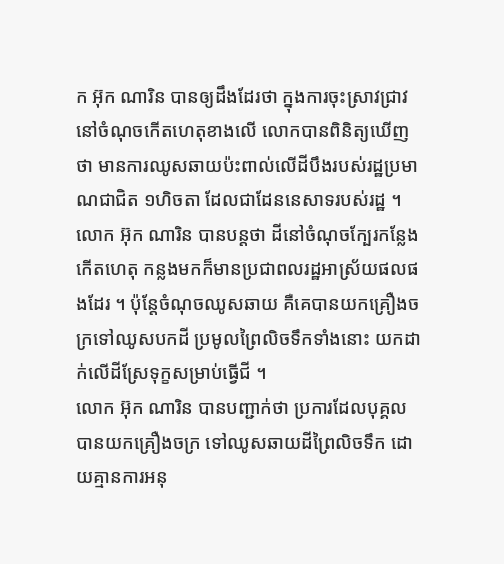ក អ៊ុក ណារិន បានឲ្យដឹងដែរថា ក្នុងការចុះស្រាវជ្រាវនៅចំណុចកើតហេតុខាងលើ លោកបានពិនិត្យឃើញថា មានការឈូសឆាយប៉ះពាល់លើដីបឹងរបស់រដ្ឋប្រមាណជាជិត ១ហិចតា ដែលជាដែននេសាទរបស់រដ្ឋ ។
លោក អ៊ុក ណារិន បានបន្តថា ដីនៅចំណុចក្បែរកន្លែងកើតហេតុ កន្លងមកក៏មានប្រជាពលរដ្ឋអាស្រ័យផលផងដែរ ។ ប៉ុន្តែចំណុចឈូសឆាយ គឺគេបានយកគ្រឿងចក្រទៅឈូសបកដី ប្រមូលព្រៃលិចទឹកទាំងនោះ យកដាក់លើដីស្រែទុក្ខសម្រាប់ធ្វើជី ។
លោក អ៊ុក ណារិន បានបញ្ជាក់ថា ប្រការដែលបុគ្គលបានយកគ្រឿងចក្រ ទៅឈូសឆាយដីព្រៃលិចទឹក ដោយគ្មានការអនុ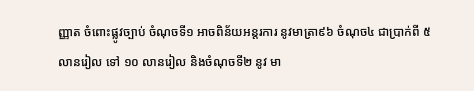ញ្ញាត ចំពោះផ្លូវច្បាប់ ចំណុចទី១ អាចពិន័យអន្តរការ នូវមាត្រា៩៦ ចំណុច៤ ជាប្រាក់ពី ៥ លានរៀល ទៅ ១០ លានរៀល និងចំណុចទី២ នូវ មា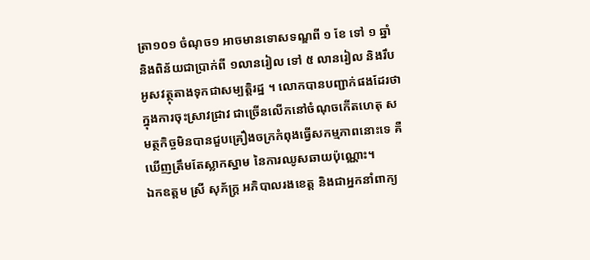ត្រា១០១ ចំណុច១ អាចមានទោសទណ្ឌពី ១ ខែ ទៅ ១ ឆ្នាំ និងពិន័យជាប្រាក់ពី ១លានរៀល ទៅ ៥ លានរៀល និងរឹបអូសវត្ថុតាងទុកជាសម្បត្តិរដ្ឋ ។ លោកបានបញ្ជាក់ផងដែរថា ក្នុងការចុះស្រាវជ្រាវ ជាច្រើនលើកនៅចំណុចកើតហេតុ សមត្ថកិច្ចមិនបានជួបគ្រឿងចក្រកំពុងធ្វើសកម្មភាពនោះទេ គឺឃើញត្រឹមតែស្លាកស្នាម នៃការឈូសឆាយប៉ុណ្ណោះ។
ឯកឧត្តម ស្រី សុភ័ក្រ្ត អភិបាលរងខេត្ត និងជាអ្នកនាំពាក្យ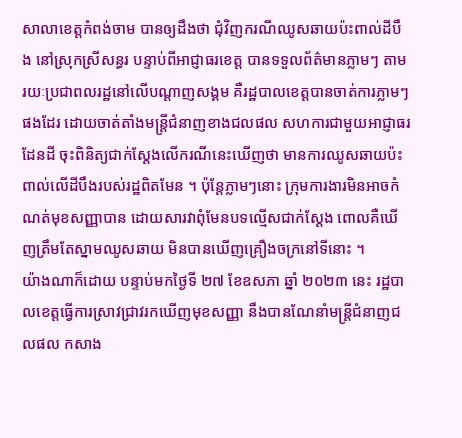សាលាខេត្តកំពង់ចាម បានឲ្យដឹងថា ជុំវិញករណីឈូសឆាយប៉ះពាល់ដីបឹង នៅស្រុកស្រីសន្ធរ បន្ទាប់ពីអាជ្ញាធរខេត្ត បានទទួលព័ត៌មានភ្លាមៗ តាមរយៈប្រជាពលរដ្ឋនៅលើបណ្ដាញសង្គម គឺរដ្ឋបាលខេត្តបានចាត់ការភ្លាមៗផងដែរ ដោយចាត់តាំងមន្ត្រីជំនាញខាងជលផល សហការជាមួយអាជ្ញាធរដែនដី ចុះពិនិត្យជាក់ស្ដែងលើករណីនេះឃើញថា មានការឈូសឆាយប៉ះពាល់លើដីបឹងរបស់រដ្ឋពិតមែន ។ ប៉ុន្តែភ្លាមៗនោះ ក្រុមការងារមិនអាចកំណត់មុខសញ្ញាបាន ដោយសារវាពុំមែនបទល្មើសជាក់ស្ដែង ពោលគឺឃើញត្រឹមតែស្នាមឈូសឆាយ មិនបានឃើញគ្រឿងចក្រនៅទីនោះ ។
យ៉ាងណាក៏ដោយ បន្ទាប់មកថ្ងៃទី ២៧ ខែឧសភា ឆ្នាំ ២០២៣ នេះ រដ្ឋបាលខេត្តធ្វើការស្រាវជ្រាវរកឃើញមុខសញ្ញា នឹងបានណែនាំមន្ត្រីជំនាញជលផល កសាង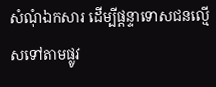សំណុំឯកសារ ដើម្បីផ្ដន្ទាទោសជនល្មើសទៅតាមផ្លូវ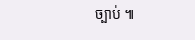ច្បាប់ ៕